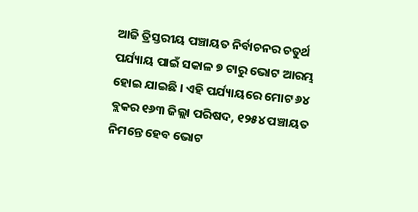ଆଜି ତ୍ରିସ୍ତରୀୟ ପଞ୍ଚାୟତ ନିର୍ବାଚନର ଚତୁର୍ଥ ପର୍ଯ୍ୟାୟ ପାଇଁ ସକାଳ ୭ ଟାରୁ ଭୋଟ ଆରମ୍ଭ ହୋଇ ଯାଇଛି । ଏହି ପର୍ଯ୍ୟାୟରେ ମୋଟ ୬୪ ବ୍ଲକର ୧୬୩ ଜିଲ୍ଲା ପରିଷଦ, ୧୨୫୪ ପଞ୍ଚାୟତ ନିମନ୍ତେ ହେବ ଭୋଟ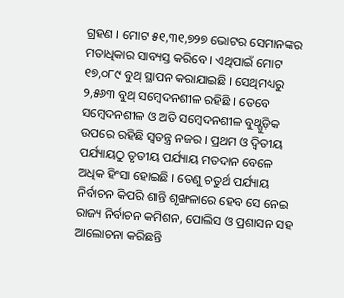ଗ୍ରହଣ । ମୋଟ ୫୧,୩୧,୭୨୭ ଭୋଟର ସେମାନଙ୍କର ମତାଧିକାର ସାବ୍ୟସ୍ତ କରିବେ । ଏଥିପାଇଁ ମୋଟ ୧୭,୦୮୯ ବୁଥ୍ ସ୍ଥାପନ କରାଯାଇଛି । ସେଥିମଧ୍ୟରୁ ୨,୫୬୩ ବୁଥ୍ ସମ୍ବେଦନଶୀଳ ରହିଛି । ତେବେ ସମ୍ବେଦନଶୀଳ ଓ ଅତି ସମ୍ବେଦନଶୀଳ ବୁଥ୍ଗୁଡ଼ିକ ଉପରେ ରହିଛି ସ୍ୱତନ୍ତ୍ର ନଜର । ପ୍ରଥମ ଓ ଦ୍ୱିତୀୟ ପର୍ଯ୍ୟାୟଠୁ ତୃତୀୟ ପର୍ଯ୍ୟାୟ ମତଦାନ ବେଳେ ଅଧିକ ହିଂସା ହୋଇଛି । ତେଣୁ ଚତୁର୍ଥ ପର୍ଯ୍ୟାୟ ନିର୍ବାଚନ କିପରି ଶାନ୍ତି ଶୃଙ୍ଖଳାରେ ହେବ ସେ ନେଇ ରାଜ୍ୟ ନିର୍ବାଚନ କମିଶନ, ପୋଲିସ ଓ ପ୍ରଶାସନ ସହ ଆଲୋଚନା କରିଛନ୍ତି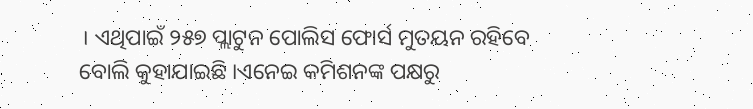। ଏଥିପାଇଁ ୨୫୭ ପ୍ଲାଟୁନ ପୋଲିସ ଫୋର୍ସ ମୁତୟନ ରହିବେ ବୋଲି କୁହାଯାଇଛି ।ଏନେଇ କମିଶନଙ୍କ ପକ୍ଷରୁ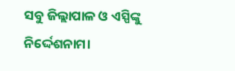ସବୁ ଜିଲ୍ଲାପାଳ ଓ ଏସ୍ପିଙ୍କୁ ନିର୍ଦ୍ଦେଶନାମା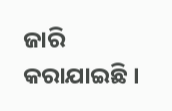ଜାରି କରାଯାଇଛି ।